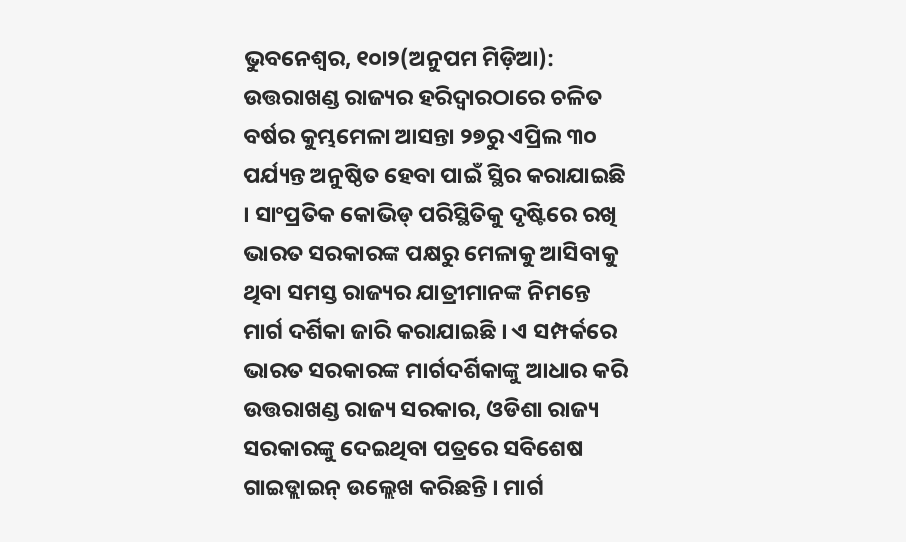ଭୁବନେଶ୍ୱର, ୧୦ା୨(ଅନୁପମ ମିଡ଼ିଆ): ଉତ୍ତରାଖଣ୍ଡ ରାଜ୍ୟର ହରିଦ୍ୱାରଠାରେ ଚଳିତ ବର୍ଷର କୁମ୍ଭମେଳା ଆସନ୍ତା ୨୭ରୁ ଏପ୍ରିଲ ୩୦ ପର୍ଯ୍ୟନ୍ତ ଅନୁଷ୍ଠିତ ହେବା ପାଇଁ ସ୍ଥିର କରାଯାଇଛି । ସାଂପ୍ରତିକ କୋଭିଡ୍ ପରିସ୍ଥିତିକୁ ଦୃଷ୍ଟିରେ ରଖି ଭାରତ ସରକାରଙ୍କ ପକ୍ଷରୁ ମେଳାକୁ ଆସିବାକୁ ଥିବା ସମସ୍ତ ରାଜ୍ୟର ଯାତ୍ରୀମାନଙ୍କ ନିମନ୍ତେ ମାର୍ଗ ଦର୍ଶିକା ଜାରି କରାଯାଇଛି । ଏ ସମ୍ପର୍କରେ ଭାରତ ସରକାରଙ୍କ ମାର୍ଗଦର୍ଶିକାଙ୍କୁ ଆଧାର କରି ଉତ୍ତରାଖଣ୍ଡ ରାଜ୍ୟ ସରକାର, ଓଡିଶା ରାଜ୍ୟ ସରକାରଙ୍କୁ ଦେଇଥିବା ପତ୍ରରେ ସବିଶେଷ ଗାଇଡ୍ଲାଇନ୍ ଉଲ୍ଲେଖ କରିଛନ୍ତି । ମାର୍ଗ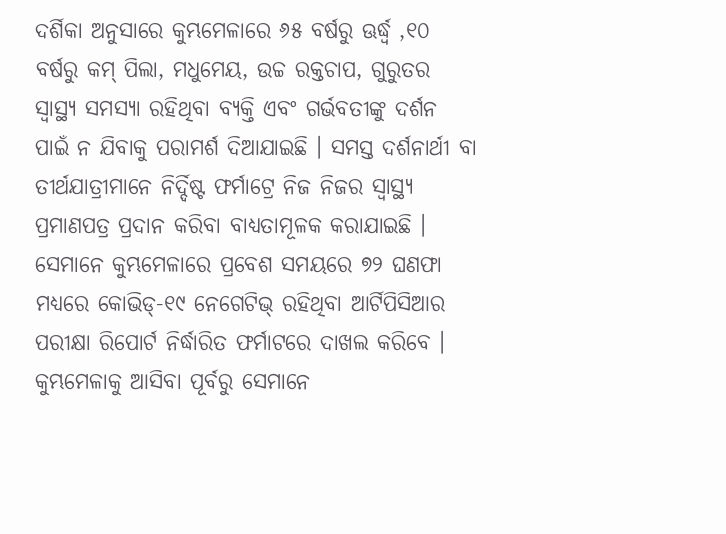ଦର୍ଶିକା ଅନୁସାରେ କୁମ୍ଭମେଳାରେ ୬୫ ବର୍ଷରୁ ଊର୍ଦ୍ଧ୍ୱ ,୧୦ ବର୍ଷରୁ କମ୍ ପିଲା, ମଧୁମେୟ, ଉଚ୍ଚ ରକ୍ତଚାପ, ଗୁରୁତର ସ୍ୱାସ୍ଥ୍ୟ ସମସ୍ୟା ରହିଥିବା ବ୍ୟକ୍ତି ଏବଂ ଗର୍ଭବତୀଙ୍କୁ ଦର୍ଶନ ପାଇଁ ନ ଯିବାକୁ ପରାମର୍ଶ ଦିଆଯାଇଛି । ସମସ୍ତ ଦର୍ଶନାର୍ଥୀ ବା ତୀର୍ଥଯାତ୍ରୀମାନେ ନିର୍ଦ୍ଦିଷ୍ଟ ଫର୍ମାଟ୍ରେ ନିଜ ନିଜର ସ୍ୱାସ୍ଥ୍ୟ ପ୍ରମାଣପତ୍ର ପ୍ରଦାନ କରିବା ବାଧ୍ୟତାମୂଳକ କରାଯାଇଛି । ସେମାନେ କୁମ୍ଭମେଳାରେ ପ୍ରବେଶ ସମୟରେ ୭୨ ଘଣଫା ମଧ୍ୟରେ କୋଭିଡ୍-୧୯ ନେଗେଟିଭ୍ ରହିଥିବା ଆର୍ଟିପିସିଆର ପରୀକ୍ଷା ରିପୋର୍ଟ ନିର୍ଦ୍ଧାରିତ ଫର୍ମାଟରେ ଦାଖଲ କରିବେ । କୁମ୍ଭମେଳାକୁ ଆସିବା ପୂର୍ବରୁ ସେମାନେ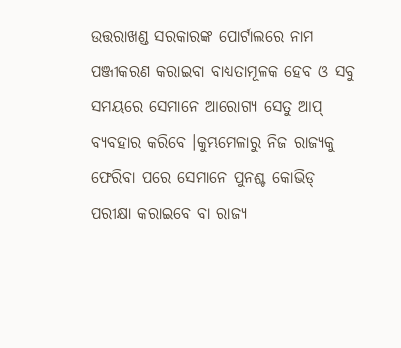ଉତ୍ତରାଖଣ୍ଡ ସରକାରଙ୍କ ପୋର୍ଟାଲରେ ନାମ ପଞ୍ଜୀକରଣ କରାଇବା ବାଧ୍ୟତାମୂଳକ ହେବ ଓ ସବୁ ସମୟରେ ସେମାନେ ଆରୋଗ୍ୟ ସେତୁ ଆପ୍ ବ୍ୟବହାର କରିବେ ।କୁମ୍ଭମେଳାରୁ ନିଜ ରାଜ୍ୟକୁ ଫେରିବା ପରେ ସେମାନେ ପୁନଶ୍ଚ କୋଭିଡ୍ ପରୀକ୍ଷା କରାଇବେ ବା ରାଜ୍ୟ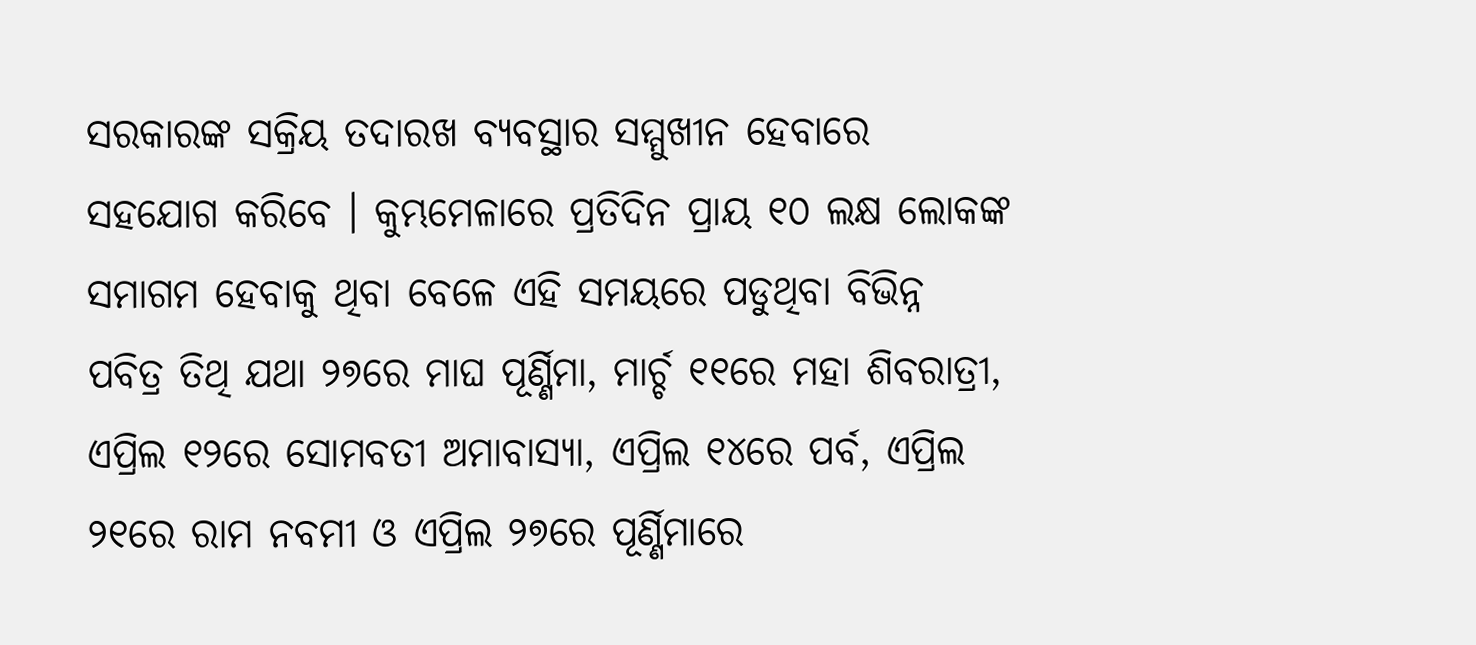ସରକାରଙ୍କ ସକ୍ରିୟ ତଦାରଖ ବ୍ୟବସ୍ଥାର ସମ୍ମୁଖୀନ ହେବାରେ ସହଯୋଗ କରିବେ । କୁମ୍ଭମେଳାରେ ପ୍ରତିଦିନ ପ୍ରାୟ ୧୦ ଲକ୍ଷ ଲୋକଙ୍କ ସମାଗମ ହେବାକୁ ଥିବା ବେଳେ ଏହି ସମୟରେ ପଡୁଥିବା ବିଭିନ୍ନ ପବିତ୍ର ତିଥି ଯଥା ୨୭ରେ ମାଘ ପୂର୍ଣ୍ଣିମା, ମାର୍ଚ୍ଚ ୧୧ରେ ମହା ଶିବରାତ୍ରୀ, ଏପ୍ରିଲ ୧୨ରେ ସୋମବତୀ ଅମାବାସ୍ୟା, ଏପ୍ରିଲ ୧୪ରେ ପର୍ବ, ଏପ୍ରିଲ ୨୧ରେ ରାମ ନବମୀ ଓ ଏପ୍ରିଲ ୨୭ରେ ପୂର୍ଣ୍ଣିମାରେ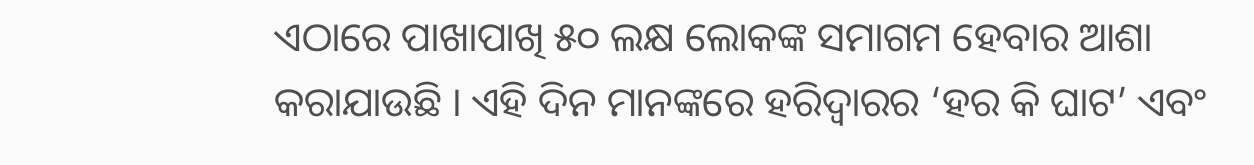ଏଠାରେ ପାଖାପାଖି ୫୦ ଲକ୍ଷ ଲୋକଙ୍କ ସମାଗମ ହେବାର ଆଶା କରାଯାଉଛି । ଏହି ଦିନ ମାନଙ୍କରେ ହରିଦ୍ୱାରର ‘ହର କି ଘାଟ’ ଏବଂ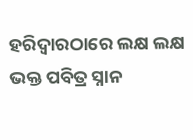ହରିଦ୍ୱାରଠାରେ ଲକ୍ଷ ଲକ୍ଷ ଭକ୍ତ ପବିତ୍ର ସ୍ନାନ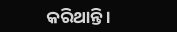କରିଥାନ୍ତି ।